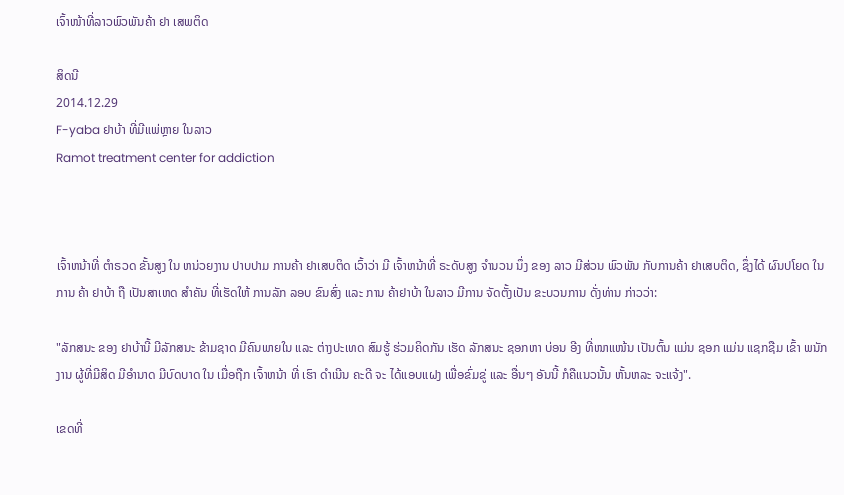ເຈົ້າໜ້າທີ່ລາວພົວພັນຄ້າ ຢາ ເສພຕິດ

ສິດນີ
2014.12.29
F-yaba ຢາບ້າ ທີ່ມີແພ່ຫຼາຍ ໃນລາວ
Ramot treatment center for addiction



ເຈົ້າຫນ້າທີ່ ຕຳຣວດ ຂັ້ນສູງ ໃນ ຫນ່ວຍງານ ປາບປາມ ການຄ້າ ຢາເສບຕິດ ເວົ້າວ່າ ມີ ເຈົ້າຫນ້າທີ່ ຣະດັບສູງ ຈຳນວນ ນຶ່ງ ຂອງ ລາວ ມີສ່ວນ ພົວພັນ ກັບການຄ້າ ຢາເສບຕິດ, ຊຶ່ງໄດ້ ຜົນປໂຍດ ໃນການ ຄ້າ ຢາບ້າ ຖື ເປັນສາເຫດ ສຳຄັນ ທີ່ເຮັດໃຫ້ ການລັກ ລອບ ຂົນສົ່ງ ແລະ ການ ຄ້າຢາບ້າ ໃນລາວ ມີການ ຈັດຕັ້ງເປັນ ຂະບວນການ ດັ່ງທ່ານ ກ່າວວ່າ:

"ລັກສນະ ຂອງ ຢາບ້ານີ້ ມີລັກສນະ ຂ້າມຊາດ ມີຄົນພາຍໃນ ແລະ ຕ່າງປະເທດ ສົມຮູ້ ຮ່ວມຄິດກັນ ເຮັດ ລັກສນະ ຊອກຫາ ບ່ອນ ອີງ ທີ່ໜາແໜ້ນ ເປັນຕົ້ນ ແມ່ນ ຊອກ ແມ່ນ ແຊກຊືມ ເຂົ້າ ພນັກງານ ຜູ້ທີ່ມີສິດ ມີອຳນາດ ມີບົດບາດ ໃນ ເມື່ອຖືກ ເຈົ້າຫນ້າ ທີ່ ເຮົາ ດຳເນີນ ຄະດີ ຈະ ໄດ້ແອບແຝງ ເພື່ອຂົ່ມຂູ່ ແລະ ອື່ນໆ ອັນນີ້ ກໍຄືແນວນັ້ນ ຫັ້ນຫລະ ຈະແຈ້ງ".

ເຂດທີ່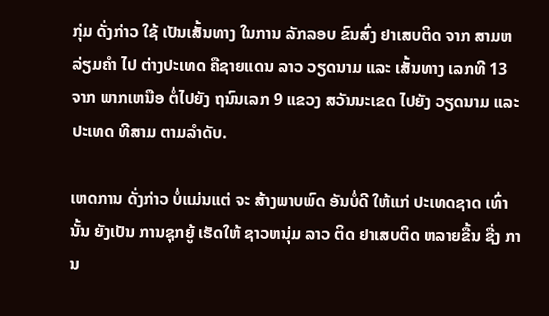ກຸ່ມ ດັ່ງກ່າວ ໃຊ້ ເປັນເສັ້ນທາງ ໃນການ ລັກລອບ ຂົນສົ່ງ ຢາເສບຕິດ ຈາກ ສາມຫລ່ຽມຄຳ ໄປ ຕ່າງປະເທດ ຄືຊາຍແດນ ລາວ ວຽດນາມ ແລະ ເສັ້ນທາງ ເລກທີ 13 ຈາກ ພາກເຫນືອ ຕໍ່ໄປຍັງ ຖນົນເລກ 9 ແຂວງ ສວັນນະເຂດ ໄປຍັງ ວຽດນາມ ແລະ ປະເທດ ທີສາມ ຕາມລຳດັບ.

ເຫດການ ດັ່ງກ່າວ ບໍ່ແມ່ນແຕ່ ຈະ ສ້າງພາບພົດ ອັນບໍ່ດີ ໃຫ້ແກ່ ປະເທດຊາດ ເທົ່ານັ້ນ ຍັງເປັນ ການຊຸກຍູ້ ເຮັດໃຫ້ ຊາວຫນຸ່ມ ລາວ ຕິດ ຢາເສບຕິດ ຫລາຍຂື້ນ ຊື່ງ ການ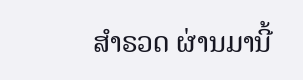ສຳຣວດ ຜ່ານມານີ້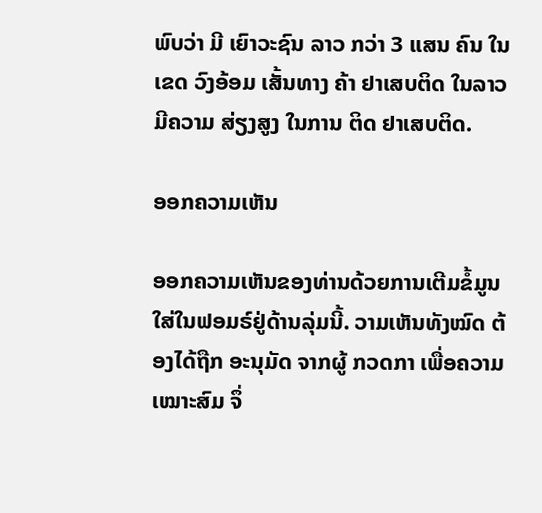ພົບວ່າ ມີ ເຍົາວະຊົນ ລາວ ກວ່າ 3 ແສນ ຄົນ ໃນເຂດ ວົງອ້ອມ ເສັ້ນທາງ ຄ້າ ຢາເສບຕິດ ໃນລາວ ມີຄວາມ ສ່ຽງສູງ ໃນການ ຕິດ ຢາເສບຕິດ.

ອອກຄວາມເຫັນ

ອອກຄວາມເຫັນຂອງທ່ານດ້ວຍການເຕີມຂໍ້ມູນໃສ່ໃນຟອມຣ໌ຢູ່ດ້ານລຸ່ມນີ້. ວາມເຫັນທັງໝົດ ຕ້ອງໄດ້ຖືກ ອະນຸມັດ ຈາກຜູ້ ກວດກາ ເພື່ອຄວາມເໝາະສົມ ຈຶ່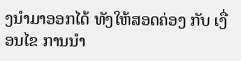ງນໍາມາອອກໄດ້ ທັງໃຫ້ສອດຄ່ອງ ກັບ ເງື່ອນໄຂ ການນຳ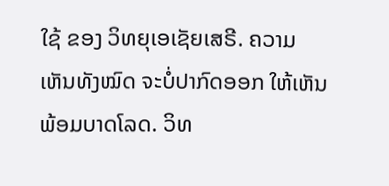ໃຊ້ ຂອງ ວິທຍຸເອເຊັຍເສຣີ. ຄວາມເຫັນທັງໝົດ ຈະບໍ່ປາກົດອອກ ໃຫ້ເຫັນພ້ອມບາດໂລດ. ວິທ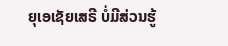ຍຸເອເຊັຍເສຣີ ບໍ່ມີສ່ວນຮູ້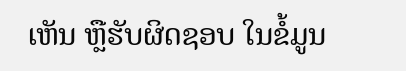ເຫັນ ຫຼືຮັບຜິດຊອບ ໃນຂໍ້ມູນ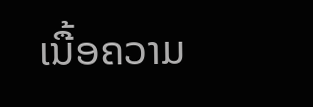ເນື້ອຄວາມ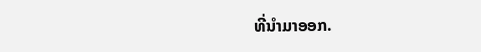ທີ່ນໍາມາອອກ.